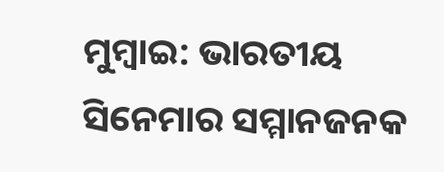ମୁମ୍ବାଇ: ଭାରତୀୟ ସିନେମାର ସମ୍ମାନଜନକ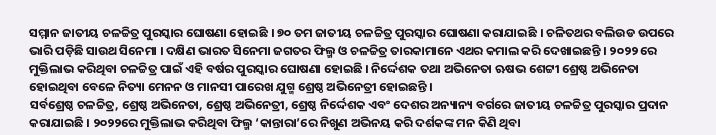ସମ୍ମାନ ଜାତୀୟ ଚଳଚ୍ଚିତ୍ର ପୁରସ୍କାର ଘୋଷଣା ହୋଇଛି । ୭୦ ତମ ଜାତୀୟ ଚଳଚ୍ଚିତ୍ର ପୁରସ୍କାର ଘୋଷଣା କରାଯାଇଛି । ଚଳିତଥର ବଲିଉଡ ଉପରେ ଭାରି ପଡ଼ିଛି ସାଉଥ ସିନେମା । ଦକ୍ଷିଣ ଭାରତ ସିନେମା ଜଗତର ଫିଲ୍ମ ଓ ଚଳଚ୍ଚିତ୍ର ତାରକାମାନେ ଏଥର କମାଲ କରି ଦେଖାଇଛନ୍ତି । ୨୦୨୨ ରେ ମୁକ୍ତିଲାଭ କରିଥିବା ଚଳଚ୍ଚିତ୍ର ପାଇଁ ଏହି ବର୍ଷର ପୁରସ୍କାର ଘୋଷଣା ହୋଇଛି । ନିର୍ଦ୍ଦେଶକ ତଥା ଅଭିନେତା ଋଷଭ ଶେଟ୍ଟୀ ଶ୍ରେଷ୍ଠ ଅଭିନେତା ହୋଇଥିବା ବେଳେ ନିତ୍ୟା ମେନନ ଓ ମାନସୀ ପାରେଖ ଯୁଗ୍ମ ଶ୍ରେଷ୍ଠ ଅଭିନେତ୍ରୀ ହୋଇଛନ୍ତି ।
ସର୍ବଶ୍ରେଷ୍ଠ ଚଳଚ୍ଚିତ୍ର, ଶ୍ରେଷ୍ଠ ଅଭିନେତା, ଶ୍ରେଷ୍ଠ ଅଭିନେତ୍ରୀ, ଶ୍ରେଷ୍ଠ ନିର୍ଦ୍ଦେଶକ ଏବଂ ଦେଶର ଅନ୍ୟାନ୍ୟ ବର୍ଗରେ ଜାତୀୟ ଚଳଚ୍ଚିତ୍ର ପୁରସ୍କାର ପ୍ରଦାନ କରାଯାଇଛି । ୨୦୨୨ରେ ମୁକ୍ତିଲାଭ କରିଥିବା ଫିଲ୍ମ ‘କାନ୍ତାରା’ରେ ନିଖୁଣ ଅଭିନୟ କରି ଦର୍ଶକଙ୍କ ମନ କିଣି ଥିବା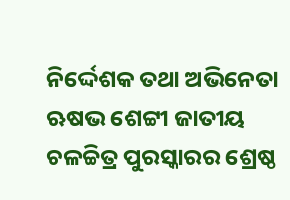ନିର୍ଦ୍ଦେଶକ ତଥା ଅଭିନେତା ଋଷଭ ଶେଟ୍ଟୀ ଜାତୀୟ ଚଳଚ୍ଚିତ୍ର ପୁରସ୍କାରର ଶ୍ରେଷ୍ଠ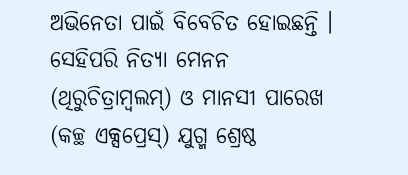ଅଭିନେତା ପାଇଁ ବିବେଚିତ ହୋଇଛନ୍ତି । ସେହିପରି ନିତ୍ୟା ମେନନ (ଥିରୁଚିତ୍ରାମ୍ବଲମ୍) ଓ ମାନସୀ ପାରେଖ (କଚ୍ଛ ଏକ୍ସପ୍ରେସ୍) ଯୁଗ୍ମ ଶ୍ରେଷ୍ଠ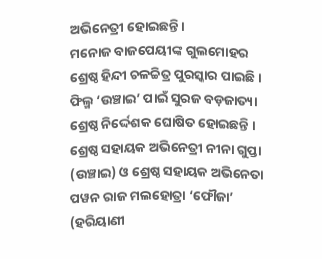ଅଭିନେତ୍ରୀ ହୋଇଛନ୍ତି ।
ମନୋଜ ବାଜପେୟୀଙ୍କ ଗୁଲମୋହର ଶ୍ରେଷ୍ଠ ହିନ୍ଦୀ ଚଳଚ୍ଚିତ୍ର ପୁରସ୍କାର ପାଇଛି । ଫିଲ୍ମ ‘ଉଞ୍ଚାଇ’ ପାଇଁ ସୁରଜ ବଡ଼ଜାତ୍ୟା ଶ୍ରେଷ୍ଠ ନିର୍ଦ୍ଦେଶକ ଘୋଷିତ ହୋଇଛନ୍ତି । ଶ୍ରେଷ୍ଠ ସହାୟକ ଅଭିନେତ୍ରୀ ନୀନା ଗୁପ୍ତା (ଉଞ୍ଚାଇ) ଓ ଶ୍ରେଷ୍ଠ ସହାୟକ ଅଭିନେତା ପୱନ ରାଜ ମଲହୋତ୍ରା ‘ଫୌଜା’ (ହରିୟାଣୀ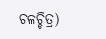ଚଳଚ୍ଚିତ୍ର)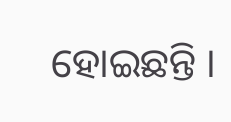ହୋଇଛନ୍ତି ।